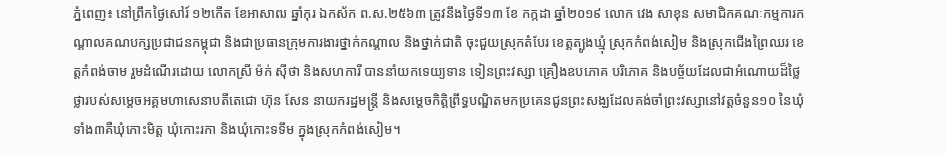ភ្នំពេញ៖ នៅព្រឹកថ្ងៃសៅរ៍ ១២កើត ខែអាសាឍ ឆ្នាំកុរ ឯកស័ក ព.ស.២៥៦៣ ត្រូវនឹងថ្ងៃទី១៣ ខែ កក្កដា ឆ្នាំ២០១៩ លោក វេង សាខុន សមាជិកគណៈកម្មការកណ្តាលគណបក្សប្រជាជនកម្ពុជា និងជាប្រធានក្រុមការងារថ្នាក់កណ្តាល និងថ្នាក់ជាតិ ចុះជួយស្រុកតំបែរ ខេត្តត្បូងឃ្មុំ ស្រុកកំពង់សៀម និងស្រុកជើងព្រៃឈរ ខេត្តកំពង់ចាម រួមដំណើរដោយ លោកស្រី ម៉ក់ ស៊ីថា និងសហការី បាននាំយកទេយ្យទាន ទៀនព្រះវស្សា គ្រឿងឧបភោគ បរិភោគ និងបច្ច័យដែលជាអំណោយដ៏ថ្លៃថ្លារបស់សម្តេចអគ្គមហាសេនាបតីតេជោ ហ៊ុន សែន នាយករដ្ឋមន្រ្តី និងសម្តេចកិត្តិព្រឹទ្ធបណ្ឌិតមកប្រគេនជូនព្រះសង្ឃដែលគង់ចាំព្រះវស្សានៅវត្តចំនួន១០ នៃឃុំទាំង៣គឺឃុំកោះមិត្ត ឃុំកោះរកា និងឃុំកោះទទឹម ក្នុងស្រុកកំពង់សៀម។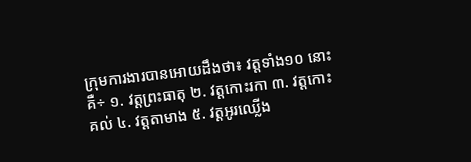ក្រុមការងារបានអោយដឹងថា៖ វត្តទាំង១០ នោះគឺ÷ ១. វត្តព្រះធាតុ ២. វត្តកោះរកា ៣. វត្តកោះគល់ ៤. វត្តតាមាង ៥. វត្តអូរឈ្លើង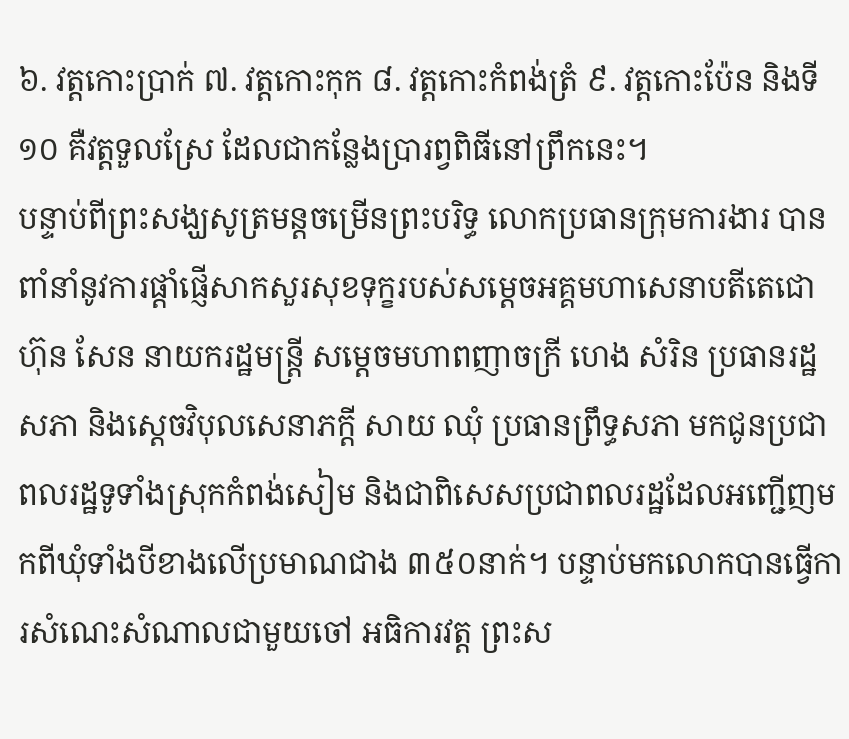៦. វត្តកោះប្រាក់ ៧. វត្តកោះកុក ៨. វត្តកោះកំពង់ត្រំ ៩. វត្តកោះប៉ែន និងទី ១០ គឺវត្តទួលស្រែ ដែលជាកន្លែងប្រារព្វពិធីនៅព្រឹកនេះ។
បន្ទាប់ពីព្រះសង្ឃសូត្រមន្តចម្រើនព្រះបរិទ្ធ លោកប្រធានក្រុមការងារ បានពាំនាំនូវការផ្តាំផ្ញើសាកសួរសុខទុក្ខរបស់សម្តេចអគ្គមហាសេនាបតីតេជោ ហ៊ុន សែន នាយករដ្ឋមន្រ្តី សម្តេចមហាពញាចក្រី ហេង សំរិន ប្រធានរដ្ឋសភា និងស្តេចវិបុលសេនាភក្តី សាយ ឈុំ ប្រធានព្រឹទ្ធសភា មកជូនប្រជាពលរដ្ឋទូទាំងស្រុកកំពង់សៀម និងជាពិសេសប្រជាពលរដ្ឋដែលអញ្ជើញមកពីឃុំទាំងបីខាងលើប្រមាណជាង ៣៥០នាក់។ បន្ទាប់មកលោកបានធ្វើការសំណេះសំណាលជាមួយចៅ អធិការវត្ត ព្រះស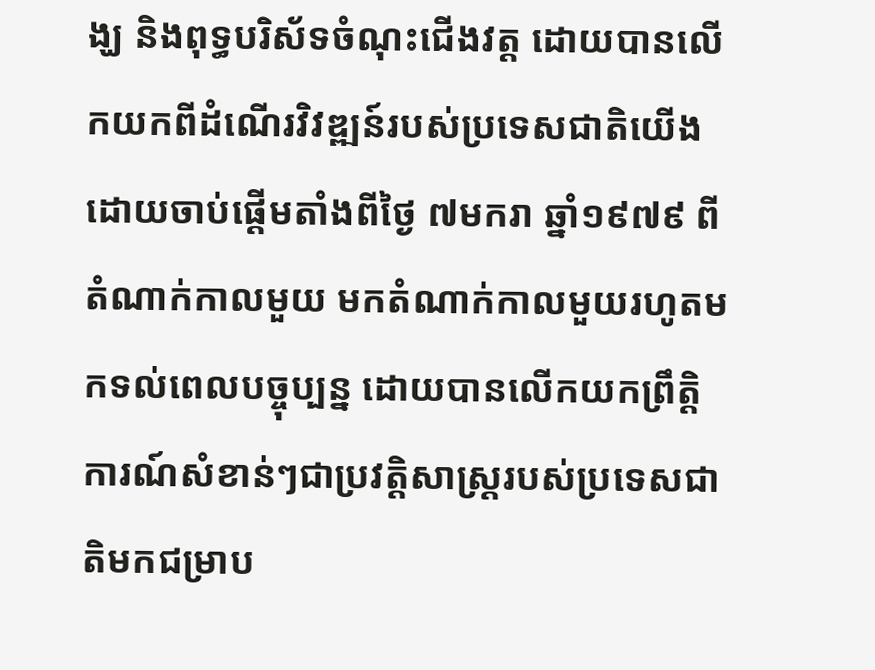ង្ឃ និងពុទ្ធបរិស័ទចំណុះជើងវត្ត ដោយបានលើកយកពីដំណើរវិវឌ្ឍន៍របស់ប្រទេសជាតិយើងដោយចាប់ផ្តើមតាំងពីថ្ងៃ ៧មករា ឆ្នាំ១៩៧៩ ពីតំណាក់កាលមួយ មកតំណាក់កាលមួយរហូតមកទល់ពេលបច្ចុប្បន្ន ដោយបានលើកយកព្រឹត្តិការណ៍សំខាន់ៗជាប្រវត្តិសាស្រ្តរបស់ប្រទេសជាតិមកជម្រាប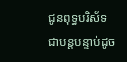ជូនពុទ្ធបរិស័ទជាបន្តបន្ទាប់ដូច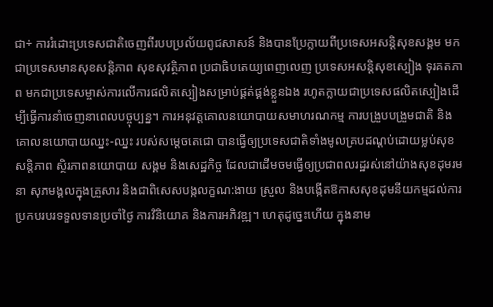ជា÷ ការរំដោះប្រទេសជាតិចេញពីរបបប្រល័យពូជសាសន៍ និងបានប្រែក្លាយពីប្រទេសអសន្តិសុខសង្គម មកជាប្រទេសមានសុខសន្តិភាព សុខសុវត្ថិភាព ប្រជាធិបតេយ្យពេញលេញ ប្រទេសអសន្តិសុខស្បៀង ទុរគតភាព មកជាប្រទេសម្ចាស់ការលើការផលិតស្បៀងសម្រាប់ផ្គត់ផ្គង់ខ្លួនឯង រហូតក្លាយជាប្រទេសផលិតស្បៀងដើម្បីធ្វើការនាំចេញនាពេលបច្ចុប្បន្ន។ ការអនុវត្តគោលនយោបាយសមាហរណកម្ម ការបង្រួបបង្រួមជាតិ និងគោលនយោបាយឈ្នះ-ឈ្នះ របស់សម្តេចតេជោ បានធ្វើឲ្យប្រទេសជាតិទាំងមូលគ្របដណ្តប់ដោយម្លប់សុខសន្តិភាព ស្ថិរភាពនយោបាយ សង្គម និងសេដ្ឋកិច្ច ដែលជាដើមចមធ្វើឲ្យប្រជាពលរដ្ឋរស់នៅយ៉ាងសុខដុមរមនា សុភមង្គលក្នុងគ្រួសារ និងជាពិសេសបង្កលក្ខណ:ងាយ ស្រួល និងបង្កើតឱកាសសុខដុមនីយកម្មដល់ការប្រកបរបរទទួលទានប្រចាំថ្ងៃ ការវិនិយោគ និងការអភិវឌ្ឍ។ ហេតុដូច្នេះហើយ ក្នុងនាម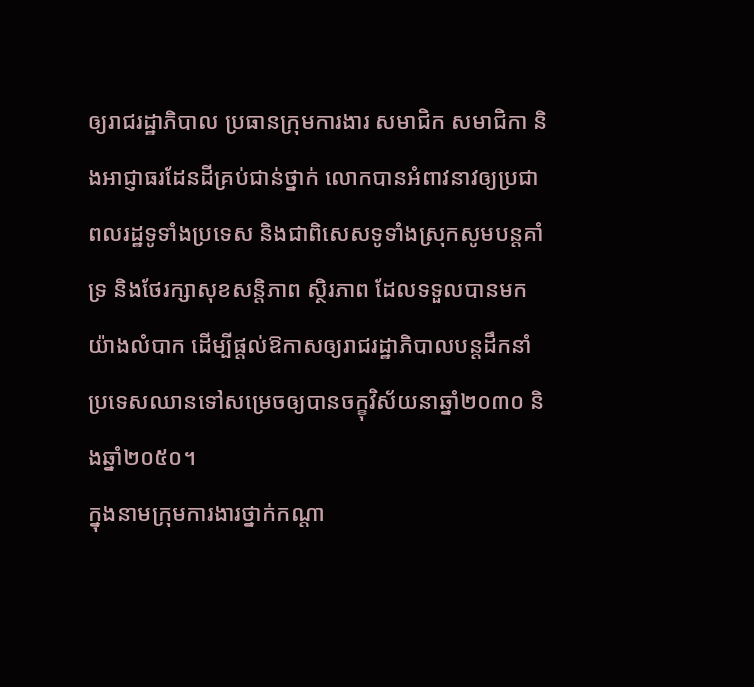ឲ្យរាជរដ្ឋាភិបាល ប្រធានក្រុមការងារ សមាជិក សមាជិកា និងអាជ្ញាធរដែនដីគ្រប់ជាន់ថ្នាក់ លោកបានអំពាវនាវឲ្យប្រជាពលរដ្ឋទូទាំងប្រទេស និងជាពិសេសទូទាំងស្រុកសូមបន្តគាំទ្រ និងថែរក្សាសុខសន្តិភាព ស្ថិរភាព ដែលទទួលបានមកយ៉ាងលំបាក ដើម្បីផ្តល់ឱកាសឲ្យរាជរដ្ឋាភិបាលបន្តដឹកនាំប្រទេសឈានទៅសម្រេចឲ្យបានចក្ខុវិស័យនាឆ្នាំ២០៣០ និងឆ្នាំ២០៥០។
ក្នុងនាមក្រុមការងារថ្នាក់កណ្តា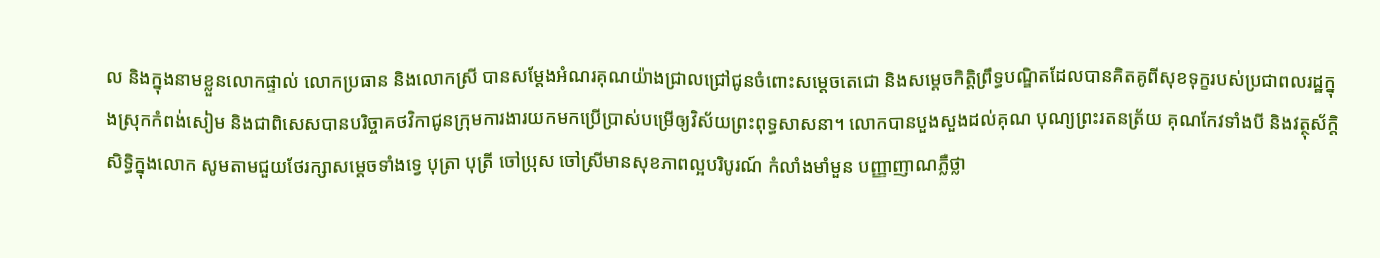ល និងក្នុងនាមខ្លួនលោកផ្ទាល់ លោកប្រធាន និងលោកស្រី បានសម្តែងអំណរគុណយ៉ាងជ្រាលជ្រៅជូនចំពោះសម្តេចតេជោ និងសម្តេចកិត្តិព្រឹទ្ធបណ្ឌិតដែលបានគិតគូពីសុខទុក្ខរបស់ប្រជាពលរដ្ឋក្នុងស្រុកកំពង់សៀម និងជាពិសេសបានបរិច្ចាគថវិកាជូនក្រុមការងារយកមកប្រើប្រាស់បម្រើឲ្យវិស័យព្រះពុទ្ធសាសនា។ លោកបានបួងសួងដល់គុណ បុណ្យព្រះរតនត្រ័យ គុណកែវទាំងបី និងវត្ថុស័ក្តិ សិទ្ធិក្នុងលោក សូមតាមជួយថែរក្សាសម្តេចទាំងទ្វេ បុត្រា បុត្រី ចៅប្រុស ចៅស្រីមានសុខភាពល្អបរិបូរណ៍ កំលាំងមាំមួន បញ្ញាញាណភ្លឺថ្លា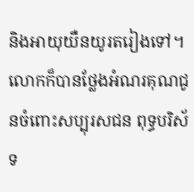និងអាយុយឺនយូរតរៀងទៅ។ លោកក៏បានថ្លែងអំណរគុណជូនចំពោះសប្បុរសជន ពុទ្ធបរិស័ទ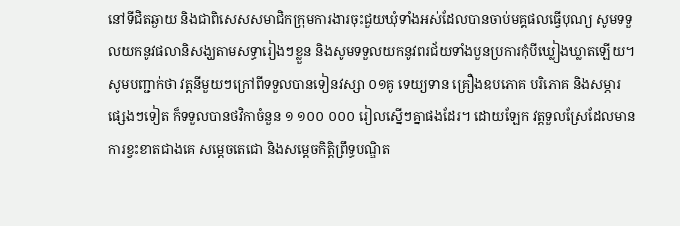នៅទីជិតឆ្ងាយ និងជាពិសេសសមាជិកក្រុមការងារចុះជួយឃុំទាំងអស់ដែលបានចាប់មគ្គផលធ្វើបុណ្យ សូមទទួលយកនូវផលានិសង្ឃតាមសទ្ធារៀងៗខ្លួន និងសូមទទួលយកនូវពរជ័យទាំងបួនប្រការកុំបីឃ្លៀងឃ្លាតឡើយ។
សូមបញ្ជាក់ថា វត្តនីមួយៗក្រៅពីទទួលបានទៀនវស្សា ០១គូ ទេយ្យទាន គ្រឿងឧបភោគ បរិភោគ និងសម្ភារផ្សេងៗទៀត ក៏ទទួលបានថវិកាចំនួន ១ ១០០ ០០០ រៀលស្នើៗគ្នាផងដែរ។ ដោយឡែក វត្តទួលស្រែដែលមានការខ្វះខាតជាងគេ សម្តេចតេជោ និងសម្តេចកិត្តិព្រឹទ្ធបណ្ឌិត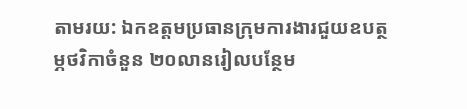តាមរយ: ឯកឧត្តមប្រធានក្រុមការងារជួយឧបត្ថម្ភថវិកាចំនួន ២០លានរៀលបន្ថែម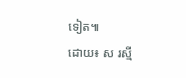ទៀត៕
ដោយ៖ ស រស្មី